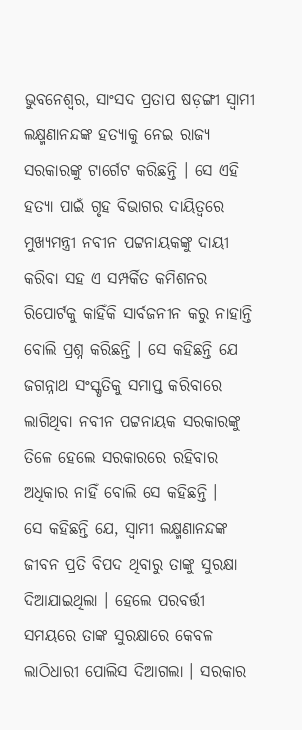ଭୁବନେଶ୍ୱର, ସାଂସଦ ପ୍ରତାପ ଷଡ଼ଙ୍ଗୀ ସ୍ବାମୀ ଲକ୍ଷ୍ମଣାନନ୍ଦଙ୍କ ହତ୍ୟାକୁ ନେଇ ରାଜ୍ୟ ସରକାରଙ୍କୁ ଟାର୍ଗେଟ କରିଛନ୍ତି । ସେ ଏହି ହତ୍ୟା ପାଇଁ ଗୃହ ବିଭାଗର ଦାୟିତ୍ୱରେ ମୁଖ୍ୟମନ୍ତ୍ରୀ ନବୀନ ପଟ୍ଟନାୟକଙ୍କୁ ଦାୟୀ କରିବା ସହ ଏ ସମ୍ପର୍କିତ କମିଶନର ରିପୋର୍ଟକୁ କାହିଁକି ସାର୍ବଜନୀନ କରୁ ନାହାନ୍ତି ବୋଲି ପ୍ରଶ୍ନ କରିଛନ୍ତି । ସେ କହିଛନ୍ତି ଯେ ଜଗନ୍ନାଥ ସଂସ୍କୃତିକୁ ସମାପ୍ତ କରିବାରେ ଲାଗିଥିବା ନବୀନ ପଟ୍ଟନାୟକ ସରକାରଙ୍କୁ ତିଳେ ହେଲେ ସରକାରରେ ରହିବାର ଅଧିକାର ନାହିଁ ବୋଲି ସେ କହିଛନ୍ତି ।
ସେ କହିଛନ୍ତି ଯେ, ସ୍ବାମୀ ଲକ୍ଷ୍ମଣାନନ୍ଦଙ୍କ ଜୀବନ ପ୍ରତି ବିପଦ ଥିବାରୁ ତାଙ୍କୁ ସୁରକ୍ଷା ଦିଆଯାଇଥିଲା । ହେଲେ ପରବର୍ତ୍ତୀ ସମୟରେ ତାଙ୍କ ସୁରକ୍ଷାରେ କେବଳ ଲାଠିଧାରୀ ପୋଲିସ ଦିଆଗଲା । ସରକାର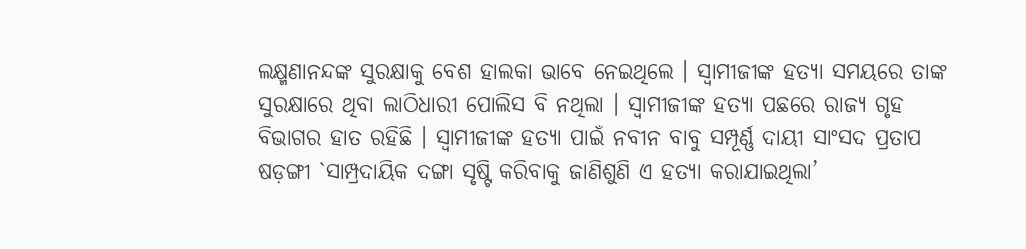ଲକ୍ଷ୍ମଣାନନ୍ଦଙ୍କ ସୁରକ୍ଷାକୁ ବେଶ ହାଲକା ଭାବେ ନେଇଥିଲେ । ସ୍ବାମୀଜୀଙ୍କ ହତ୍ୟା ସମୟରେ ତାଙ୍କ ସୁରକ୍ଷାରେ ଥିବା ଲାଠିଧାରୀ ପୋଲିସ ବି ନଥିଲା । ସ୍ବାମୀଜୀଙ୍କ ହତ୍ୟା ପଛରେ ରାଜ୍ୟ ଗୃହ ବିଭାଗର ହାତ ରହିଛି । ସ୍ବାମୀଜୀଙ୍କ ହତ୍ୟା ପାଇଁ ନବୀନ ବାବୁ ସମ୍ପୂର୍ଣ୍ଣ ଦାୟୀ ସାଂସଦ ପ୍ରତାପ ଷଡ଼ଙ୍ଗୀ `ସାମ୍ପ୍ରଦାୟିକ ଦଙ୍ଗା ସୃଷ୍ଟି କରିବାକୁ ଜାଣିଶୁଣି ଏ ହତ୍ୟା କରାଯାଇଥିଲା’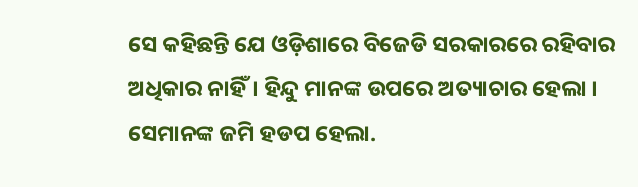ସେ କହିଛନ୍ତି ଯେ ଓଡ଼ିଶାରେ ବିଜେଡି ସରକାରରେ ରହିବାର ଅଧିକାର ନାହିଁ। ହିନ୍ଦୁ ମାନଙ୍କ ଉପରେ ଅତ୍ୟାଚାର ହେଲା । ସେମାନଙ୍କ ଜମି ହଡପ ହେଲା.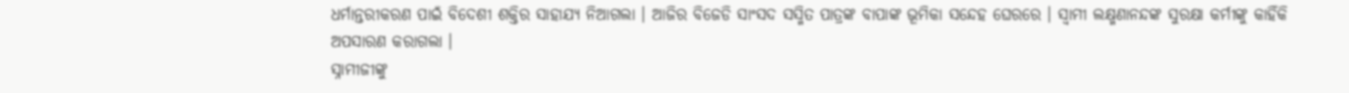ଧର୍ମାନ୍ତରୀକରଣ ପାଇଁ ବିଦେଶୀ ଶକ୍ତିର ସାହାଯ୍ୟ ନିଆଗଲା । ଆଜିର ବିଜେଡି ସାଂସଦ ସସ୍ମିତ ପାତ୍ରଙ୍କ ବାପାଙ୍କ ଭୂମିକା ସନ୍ଦେହ ଘେରରେ । ସ୍ୱାମୀ ଲକ୍ଷ୍ମଣାନନ୍ଦଙ୍କ ସୁରକ୍ଷା କର୍ମୀଙ୍କୁ କାହିଁକି ଅପସାରଣ କରାଗଲା ।
ସ୍ନାମୀଜୀଙ୍କୁ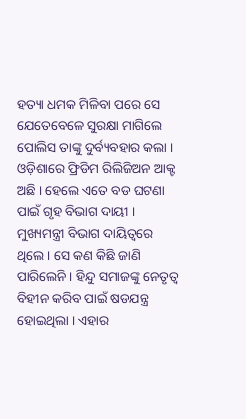ହତ୍ୟା ଧମକ ମିଳିବା ପରେ ସେ ଯେତେବେଳେ ସୁରକ୍ଷା ମାଗିଲେ ପୋଲିସ ତାଙ୍କୁ ଦୁର୍ବ୍ୟବହାର କଲା । ଓଡ଼ିଶାରେ ଫ୍ରିଡିମ ରିଲିଜିଅନ ଆକ୍ଟ ଅଛି । ହେଲେ ଏତେ ବଡ ଘଟଣା ପାଇଁ ଗୃହ ବିଭାଗ ଦାୟୀ । ମୁଖ୍ୟମନ୍ତ୍ରୀ ବିଭାଗ ଦାୟିତ୍ୱରେ ଥିଲେ । ସେ କଣ କିଛି ଜାଣି ପାରିଲେନି । ହିନ୍ଦୁ ସମାଜଙ୍କୁ ନେତୃତ୍ବ ବିହୀନ କରିବ ପାଇଁ ଷଡଯନ୍ତ୍ର ହୋଇଥିଲା । ଏହାର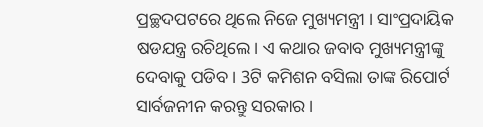ପ୍ରଚ୍ଛଦପଟରେ ଥିଲେ ନିଜେ ମୁଖ୍ୟମନ୍ତ୍ରୀ । ସାଂପ୍ରଦାୟିକ ଷଡଯନ୍ତ୍ର ରଚିଥିଲେ। ଏ କଥାର ଜବାବ ମୁଖ୍ୟମନ୍ତ୍ରୀଙ୍କୁ ଦେବାକୁ ପଡିବ । 3ଟି କମିଶନ ବସିଲା ତାଙ୍କ ରିପୋର୍ଟ ସାର୍ବଜନୀନ କରନ୍ତୁ ସରକାର ।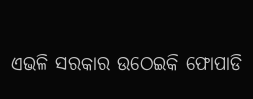ଏଭଳି ସରକାର ଉଠେଇକି ଫୋପାଡି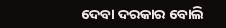ଦେବା ଦରକାର ବୋଲି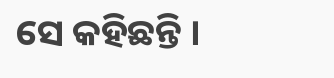ସେ କହିଛନ୍ତି ।